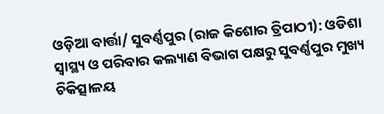ଓଡ଼ିଆ ବାର୍ତ୍ତା/ ସୁବର୍ଣ୍ଣପୁର (ରାଜ କିଶୋର ତ୍ରିପାଠୀ): ଓଡିଶା ସ୍ୱାସ୍ଥ୍ୟ ଓ ପରିବାର କଲ୍ୟାଣ ବିଭାଗ ପକ୍ଷରୁ ସୁବର୍ଣ୍ଣପୁର ମୁଖ୍ୟ ଚିକିତ୍ସାଳୟ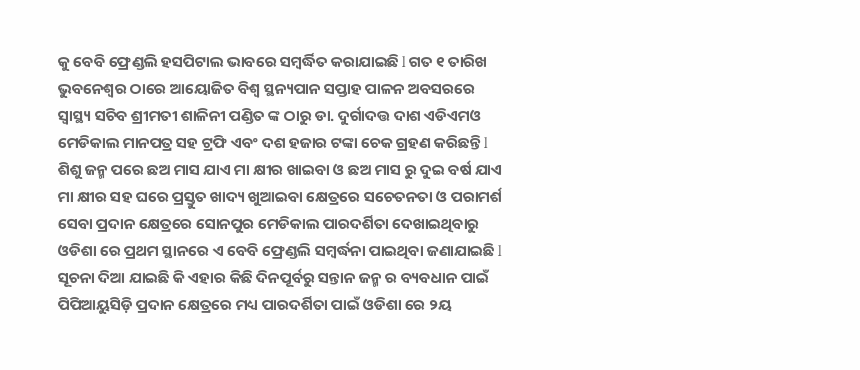କୁ ବେବି ଫ୍ରେଣ୍ଡଲି ହସପିଟାଲ ଭାବରେ ସମ୍ବର୍ଦ୍ଧିତ କରାଯାଇଛି l ଗତ ୧ ତାରିଖ ଭୁବନେଶ୍ୱର ଠାରେ ଆୟୋଜିତ ବିଶ୍ୱ ସ୍ଥନ୍ୟପାନ ସପ୍ତାହ ପାଳନ ଅବସରରେ ସ୍ୱାସ୍ଥ୍ୟ ସଚିବ ଶ୍ରୀମତୀ ଶାଳିନୀ ପଣ୍ଡିତ ଙ୍କ ଠାରୁ ଡା. ଦୁର୍ଗାଦତ୍ତ ଦାଶ ଏଡିଏମଓ ମେଡିକାଲ ମାନପତ୍ର ସହ ଟ୍ରଫି ଏବଂ ଦଶ ହଜାର ଟଙ୍କା ଚେକ ଗ୍ରହଣ କରିଛନ୍ତି l ଶିଶୁ ଜନ୍ମ ପରେ ଛଅ ମାସ ଯାଏ ମା କ୍ଷୀର ଖାଇବା ଓ ଛଅ ମାସ ରୁ ଦୁଇ ବର୍ଷ ଯାଏ ମା କ୍ଷୀର ସହ ଘରେ ପ୍ରସ୍ତୁତ ଖାଦ୍ୟ ଖୁଆଇବା କ୍ଷେତ୍ରରେ ସଚେତନତା ଓ ପରାମର୍ଶ ସେବା ପ୍ରଦାନ କ୍ଷେତ୍ରରେ ସୋନପୁର ମେଡିକାଲ ପାରଦର୍ଶିତା ଦେଖାଇଥିବାରୁ ଓଡିଶା ରେ ପ୍ରଥମ ସ୍ଥାନରେ ଏ ବେବି ଫ୍ରେଣ୍ଡଲି ସମ୍ବର୍ଦ୍ଧନା ପାଇଥିବା ଜଣାଯାଇଛି l ସୂଚନା ଦିଆ ଯାଇଛି କି ଏହାର କିଛି ଦିନପୂର୍ବରୁ ସନ୍ତାନ ଜନ୍ମ ର ବ୍ୟବଧାନ ପାଇଁ ପିପିଆୟୁସିଡ଼ି ପ୍ରଦାନ କ୍ଷେତ୍ରରେ ମଧ୍ୟ ପାରଦର୍ଶିତା ପାଇଁ ଓଡିଶା ରେ ୨ୟ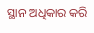ସ୍ଥାନ ଅଧିକାର କରି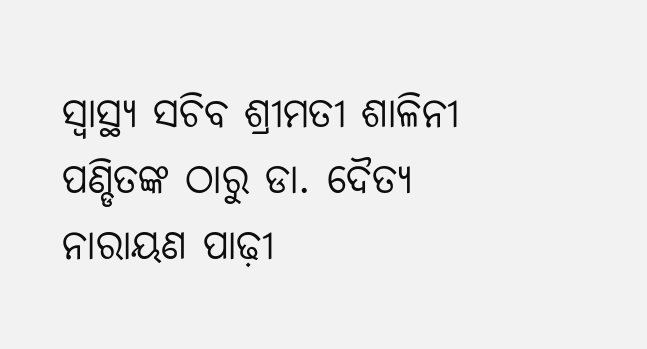ସ୍ୱାସ୍ଥ୍ୟ ସଚିବ ଶ୍ରୀମତୀ ଶାଳିନୀ ପଣ୍ଡିତଙ୍କ ଠାରୁ ଡା. ଦୈତ୍ୟ ନାରାୟଣ ପାଢ଼ୀ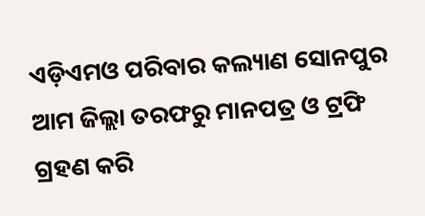ଏଡ଼ିଏମଓ ପରିବାର କଲ୍ୟାଣ ସୋନପୁର ଆମ ଜିଲ୍ଲା ତରଫରୁ ମାନପତ୍ର ଓ ଟ୍ରଫି ଗ୍ରହଣ କରି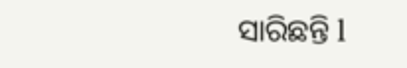ସାରିଛନ୍ତି l